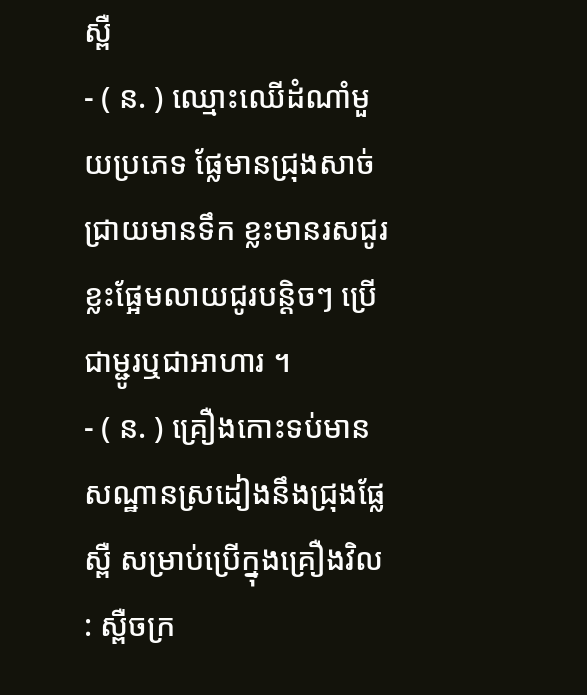ស្ពឺ
- ( ន. ) ឈ្មោះឈើដំណាំមួយប្រភេទ ផ្លែមានជ្រុងសាច់ជ្រាយមានទឹក ខ្លះមានរសជូរ ខ្លះផ្អែមលាយជូរបន្តិចៗ ប្រើជាម្ជូរឬជាអាហារ ។
- ( ន. ) គ្រឿងកោះទប់មានសណ្ឋានស្រដៀងនឹងជ្រុងផ្លែស្ពឺ សម្រាប់ប្រើក្នុងគ្រឿងវិល : ស្ពឺចក្រ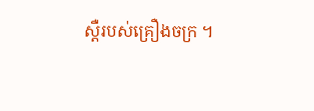ស្តឺរបស់គ្រឿងចក្រ ។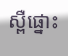ស្ពឺផ្នោះ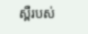ស្ពឺរបស់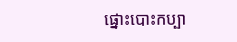ផ្នោះបោះកប្បា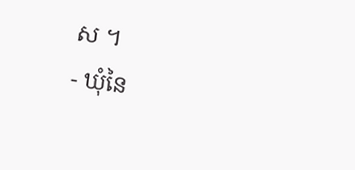ស ។
- ឃុំនៃ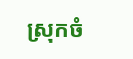ស្រុកចំ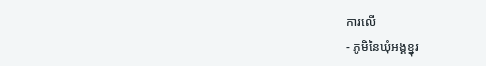ការលើ
- ភូមិនៃឃុំអង្គខ្នុរ